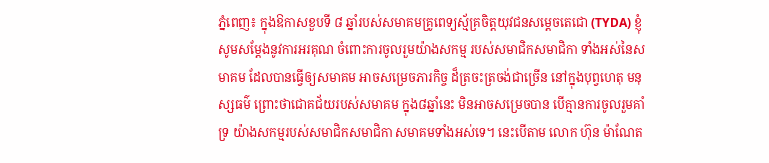ភ្នំពេញ៖ ក្នុងឱកាសខួបទី ៨ ឆ្នាំរបស់សមាគមគ្រូពេទ្យស្ម័គ្រចិត្តយុវជនសម្ដេចតេជោ (TYDA) ខ្ញុំសូមសម្ដែងនូវការអរគុណ ចំពោះការចូលរួមយ៉ាងសកម្ម របស់សមាជិកសមាជិកា ទាំងអស់នៃសមាគម ដែលបានធ្វើឲ្យសមាគម អាចសម្រេចភារកិច្ច ដ៏ត្រចះត្រចង់ជាច្រើន នៅក្នុងបុព្វហេតុ មនុស្សធម៌ ព្រោះថាជោគជ័យរបស់សមាគម ក្នុង៨ឆ្នាំនេះ មិនអាចសម្រេចបាន បើគ្មានការចូលរួមគាំទ្រ យ៉ាងសកម្មរបស់សមាជិកសមាជិកា សមាគមទាំងអស់ទេ។ នេះបើតាម លោក ហ៊ុន ម៉ាណែត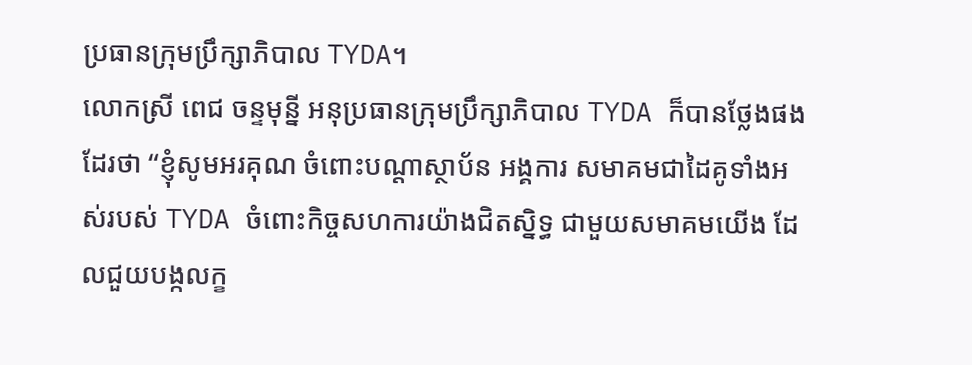ប្រធានក្រុមប្រឹក្សាភិបាល TYDA។
លោកស្រី ពេជ ចន្ទមុន្នី អនុប្រធានក្រុមប្រឹក្សាភិបាល TYDA ក៏បានថ្លែងផងដែរថា “ខ្ញុំសូមអរគុណ ចំពោះបណ្ដាស្ថាប័ន អង្គការ សមាគមជាដៃគូទាំងអស់របស់ TYDA ចំពោះកិច្ចសហការយ៉ាងជិតស្និទ្ធ ជាមួយសមាគមយើង ដែលជួយបង្កលក្ខ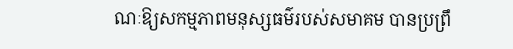ណៈឱ្យសកម្មភាពមនុស្សធម៌របស់សមាគម បានប្រព្រឹ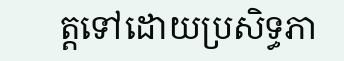ត្តទៅដោយប្រសិទ្ធភា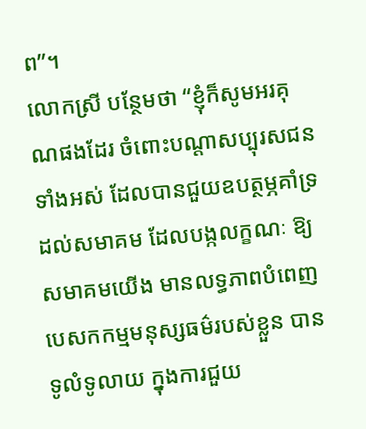ព”។
លោកស្រី បន្ថែមថា “ខ្ញុំក៏សូមអរគុណផងដែរ ចំពោះបណ្ដាសប្បុរសជនទាំងអស់ ដែលបានជួយឧបត្ថម្ភគាំទ្រ ដល់សមាគម ដែលបង្កលក្ខណៈ ឱ្យសមាគមយើង មានលទ្ធភាពបំពេញបេសកកម្មមនុស្សធម៌របស់ខ្លួន បានទូលំទូលាយ ក្នុងការជួយ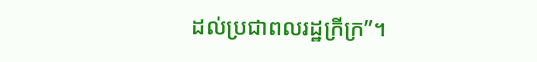ដល់ប្រជាពលរដ្ឋក្រីក្រ”។